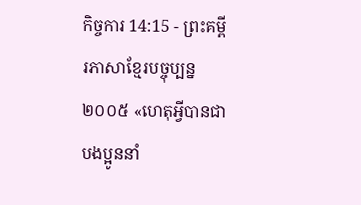កិច្ចការ 14:15 - ព្រះគម្ពីរភាសាខ្មែរបច្ចុប្បន្ន ២០០៥ «ហេតុអ្វីបានជាបងប្អូននាំ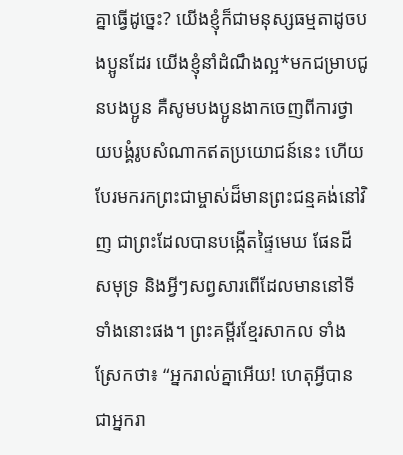គ្នាធ្វើដូច្នេះ? យើងខ្ញុំក៏ជាមនុស្សធម្មតាដូចបងប្អូនដែរ យើងខ្ញុំនាំដំណឹងល្អ*មកជម្រាបជូនបងប្អូន គឺសូមបងប្អូនងាកចេញពីការថ្វាយបង្គំរូបសំណាកឥតប្រយោជន៍នេះ ហើយបែរមករកព្រះជាម្ចាស់ដ៏មានព្រះជន្មគង់នៅវិញ ជាព្រះដែលបានបង្កើតផ្ទៃមេឃ ផែនដី សមុទ្រ និងអ្វីៗសព្វសារពើដែលមាននៅទីទាំងនោះផង។ ព្រះគម្ពីរខ្មែរសាកល ទាំងស្រែកថា៖ “អ្នករាល់គ្នាអើយ! ហេតុអ្វីបានជាអ្នករា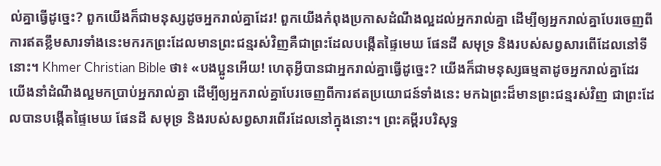ល់គ្នាធ្វើដូច្នេះ? ពួកយើងក៏ជាមនុស្សដូចអ្នករាល់គ្នាដែរ! ពួកយើងកំពុងប្រកាសដំណឹងល្អដល់អ្នករាល់គ្នា ដើម្បីឲ្យអ្នករាល់គ្នាបែរចេញពីការឥតខ្លឹមសារទាំងនេះមករកព្រះដែលមានព្រះជន្មរស់វិញគឺជាព្រះដែលបង្កើតផ្ទៃមេឃ ផែនដី សមុទ្រ និងរបស់សព្វសារពើដែលនៅទីនោះ។ Khmer Christian Bible ថា៖ «បងប្អូនអើយ! ហេតុអ្វីបានជាអ្នករាល់គ្នាធ្វើដូច្នេះ? យើងក៏ជាមនុស្សធម្មតាដូចអ្នករាល់គ្នាដែរ យើងនាំដំណឹងល្អមកប្រាប់អ្នករាល់គ្នា ដើម្បីឲ្យអ្នករាល់គ្នាបែរចេញពីការឥតប្រយោជន៍ទាំងនេះ មកឯព្រះដ៏មានព្រះជន្មរស់វិញ ជាព្រះដែលបានបង្កើតផ្ទៃមេឃ ផែនដី សមុទ្រ និងរបស់សព្វសារពើរដែលនៅក្នុងនោះ។ ព្រះគម្ពីរបរិសុទ្ធ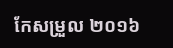កែសម្រួល ២០១៦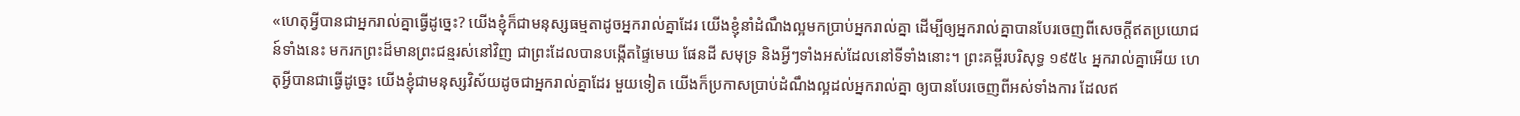«ហេតុអ្វីបានជាអ្នករាល់គ្នាធ្វើដូច្នេះ? យើងខ្ញុំក៏ជាមនុស្សធម្មតាដូចអ្នករាល់គ្នាដែរ យើងខ្ញុំនាំដំណឹងល្អមកប្រាប់អ្នករាល់គ្នា ដើម្បីឲ្យអ្នករាល់គ្នាបានបែរចេញពីសេចក្ដីឥតប្រយោជន៍ទាំងនេះ មករកព្រះដ៏មានព្រះជន្មរស់នៅវិញ ជាព្រះដែលបានបង្កើតផ្ទៃមេឃ ផែនដី សមុទ្រ និងអ្វីៗទាំងអស់ដែលនៅទីទាំងនោះ។ ព្រះគម្ពីរបរិសុទ្ធ ១៩៥៤ អ្នករាល់គ្នាអើយ ហេតុអ្វីបានជាធ្វើដូច្នេះ យើងខ្ញុំជាមនុស្សវិស័យដូចជាអ្នករាល់គ្នាដែរ មួយទៀត យើងក៏ប្រកាសប្រាប់ដំណឹងល្អដល់អ្នករាល់គ្នា ឲ្យបានបែរចេញពីអស់ទាំងការ ដែលឥ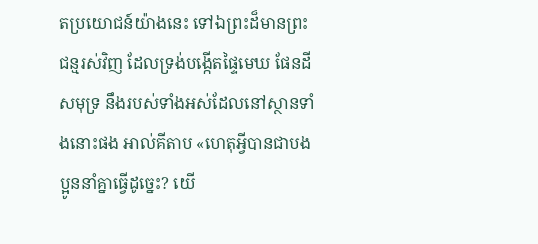តប្រយោជន៍យ៉ាងនេះ ទៅឯព្រះដ៏មានព្រះជន្មរស់វិញ ដែលទ្រង់បង្កើតផ្ទៃមេឃ ផែនដី សមុទ្រ នឹងរបស់ទាំងអស់ដែលនៅស្ថានទាំងនោះផង អាល់គីតាប «ហេតុអ្វីបានជាបងប្អូននាំគ្នាធ្វើដូច្នេះ? យើ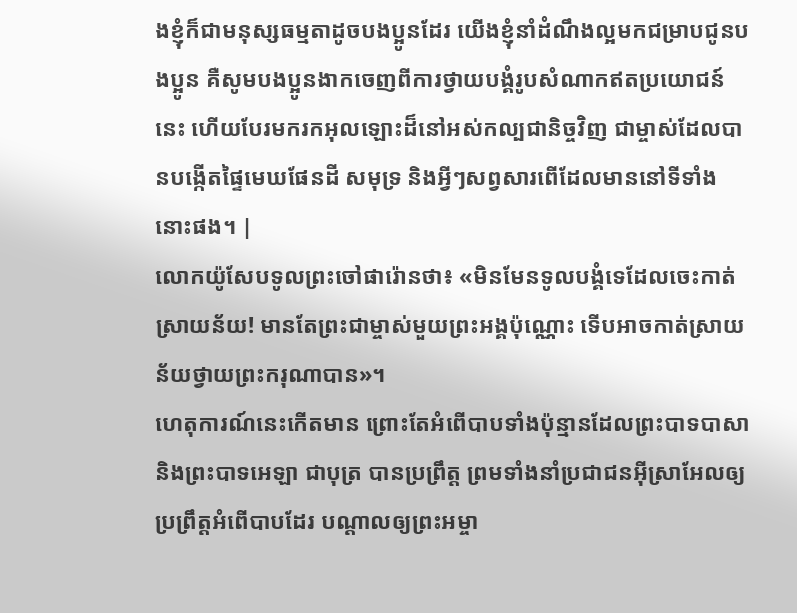ងខ្ញុំក៏ជាមនុស្សធម្មតាដូចបងប្អូនដែរ យើងខ្ញុំនាំដំណឹងល្អមកជម្រាបជូនបងប្អូន គឺសូមបងប្អូនងាកចេញពីការថ្វាយបង្គំរូបសំណាកឥតប្រយោជន៍នេះ ហើយបែរមករកអុលឡោះដ៏នៅអស់កល្បជានិច្ចវិញ ជាម្ចាស់ដែលបានបង្កើតផ្ទៃមេឃផែនដី សមុទ្រ និងអ្វីៗសព្វសារពើដែលមាននៅទីទាំងនោះផង។ |
លោកយ៉ូសែបទូលព្រះចៅផារ៉ោនថា៖ «មិនមែនទូលបង្គំទេដែលចេះកាត់ស្រាយន័យ! មានតែព្រះជាម្ចាស់មួយព្រះអង្គប៉ុណ្ណោះ ទើបអាចកាត់ស្រាយន័យថ្វាយព្រះករុណាបាន»។
ហេតុការណ៍នេះកើតមាន ព្រោះតែអំពើបាបទាំងប៉ុន្មានដែលព្រះបាទបាសា និងព្រះបាទអេឡា ជាបុត្រ បានប្រព្រឹត្ត ព្រមទាំងនាំប្រជាជនអ៊ីស្រាអែលឲ្យប្រព្រឹត្តអំពើបាបដែរ បណ្ដាលឲ្យព្រះអម្ចា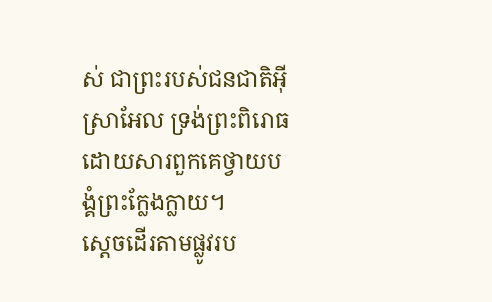ស់ ជាព្រះរបស់ជនជាតិអ៊ីស្រាអែល ទ្រង់ព្រះពិរោធ ដោយសារពួកគេថ្វាយបង្គំព្រះក្លែងក្លាយ។
ស្ដេចដើរតាមផ្លូវរប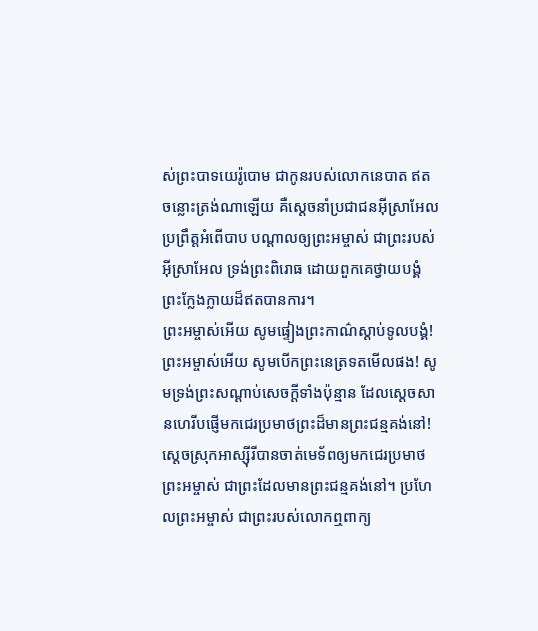ស់ព្រះបាទយេរ៉ូបោម ជាកូនរបស់លោកនេបាត ឥតចន្លោះត្រង់ណាឡើយ គឺស្ដេចនាំប្រជាជនអ៊ីស្រាអែលប្រព្រឹត្តអំពើបាប បណ្ដាលឲ្យព្រះអម្ចាស់ ជាព្រះរបស់អ៊ីស្រាអែល ទ្រង់ព្រះពិរោធ ដោយពួកគេថ្វាយបង្គំព្រះក្លែងក្លាយដ៏ឥតបានការ។
ព្រះអម្ចាស់អើយ សូមផ្ទៀងព្រះកាណ៌ស្ដាប់ទូលបង្គំ! ព្រះអម្ចាស់អើយ សូមបើកព្រះនេត្រទតមើលផង! សូមទ្រង់ព្រះសណ្ដាប់សេចក្ដីទាំងប៉ុន្មាន ដែលស្ដេចសានហេរីបផ្ញើមកជេរប្រមាថព្រះដ៏មានព្រះជន្មគង់នៅ!
ស្ដេចស្រុកអាស្ស៊ីរីបានចាត់មេទ័ពឲ្យមកជេរប្រមាថព្រះអម្ចាស់ ជាព្រះដែលមានព្រះជន្មគង់នៅ។ ប្រហែលព្រះអម្ចាស់ ជាព្រះរបស់លោកឮពាក្យ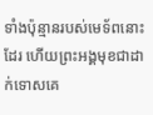ទាំងប៉ុន្មានរបស់មេទ័ពនោះដែរ ហើយព្រះអង្គមុខជាដាក់ទោសគេ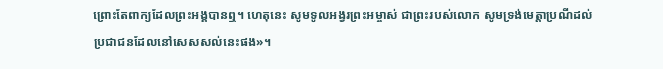ព្រោះតែពាក្យដែលព្រះអង្គបានឮ។ ហេតុនេះ សូមទូលអង្វរព្រះអម្ចាស់ ជាព្រះរបស់លោក សូមទ្រង់មេត្តាប្រណីដល់ប្រជាជនដែលនៅសេសសល់នេះផង»។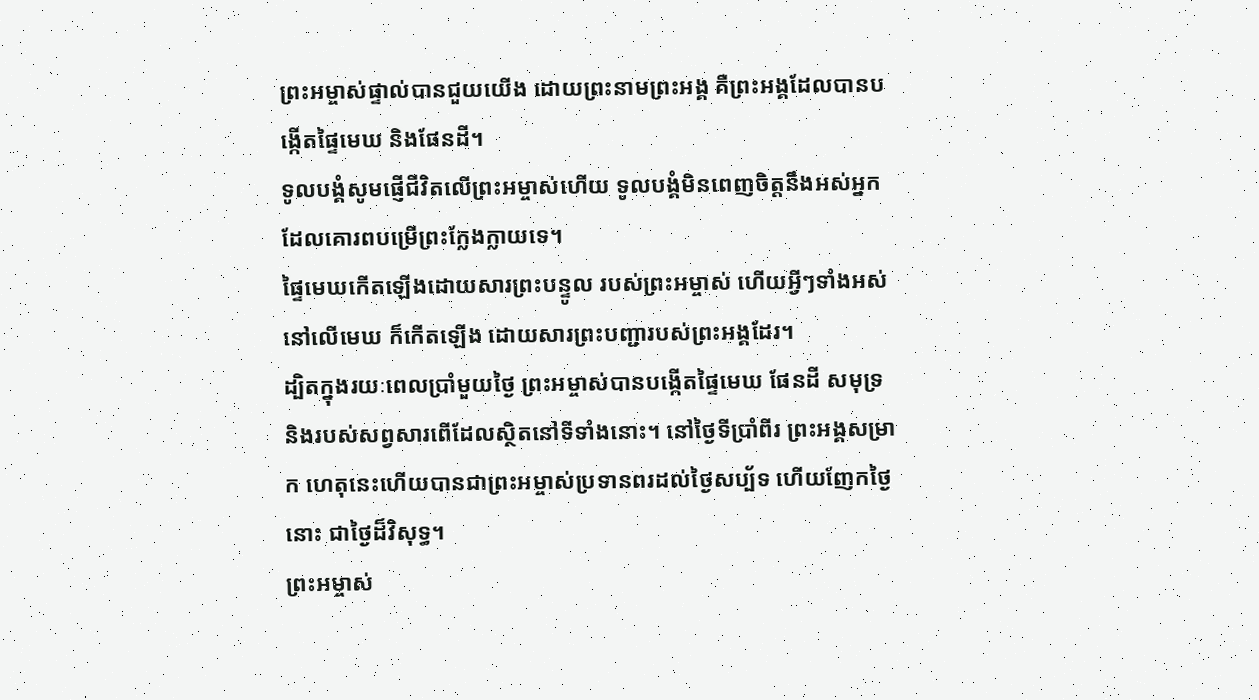ព្រះអម្ចាស់ផ្ទាល់បានជួយយើង ដោយព្រះនាមព្រះអង្គ គឺព្រះអង្គដែលបានបង្កើតផ្ទៃមេឃ និងផែនដី។
ទូលបង្គំសូមផ្ញើជីវិតលើព្រះអម្ចាស់ហើយ ទូលបង្គំមិនពេញចិត្តនឹងអស់អ្នក ដែលគោរពបម្រើព្រះក្លែងក្លាយទេ។
ផ្ទៃមេឃកើតឡើងដោយសារព្រះបន្ទូល របស់ព្រះអម្ចាស់ ហើយអ្វីៗទាំងអស់នៅលើមេឃ ក៏កើតឡើង ដោយសារព្រះបញ្ជារបស់ព្រះអង្គដែរ។
ដ្បិតក្នុងរយៈពេលប្រាំមួយថ្ងៃ ព្រះអម្ចាស់បានបង្កើតផ្ទៃមេឃ ផែនដី សមុទ្រ និងរបស់សព្វសារពើដែលស្ថិតនៅទីទាំងនោះ។ នៅថ្ងៃទីប្រាំពីរ ព្រះអង្គសម្រាក ហេតុនេះហើយបានជាព្រះអម្ចាស់ប្រទានពរដល់ថ្ងៃសប្ប័ទ ហើយញែកថ្ងៃនោះ ជាថ្ងៃដ៏វិសុទ្ធ។
ព្រះអម្ចាស់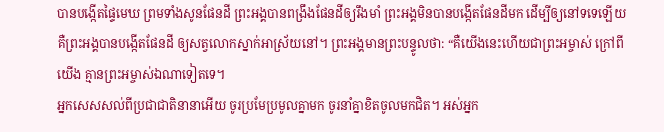បានបង្កើតផ្ទៃមេឃ ព្រមទាំងសូនផែនដី ព្រះអង្គបានពង្រឹងផែនដីឲ្យរឹងមាំ ព្រះអង្គមិនបានបង្កើតផែនដីមក ដើម្បីឲ្យនៅទទេឡើយ គឺព្រះអង្គបានបង្កើតផែនដី ឲ្យសត្វលោកស្នាក់អាស្រ័យនៅ។ ព្រះអង្គមានព្រះបន្ទូលថា: “គឺយើងនេះហើយជាព្រះអម្ចាស់ ក្រៅពីយើង គ្មានព្រះអម្ចាស់ឯណាទៀតទេ។
អ្នកសេសសល់ពីប្រជាជាតិនានាអើយ ចូរប្រមែប្រមូលគ្នាមក ចូរនាំគ្នាខិតចូលមកជិត។ អស់អ្នក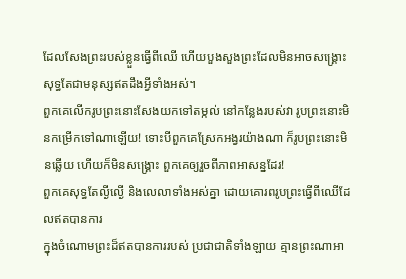ដែលសែងព្រះរបស់ខ្លួនធ្វើពីឈើ ហើយបួងសួងព្រះដែលមិនអាចសង្គ្រោះ សុទ្ធតែជាមនុស្សឥតដឹងអ្វីទាំងអស់។
ពួកគេលើករូបព្រះនោះសែងយកទៅតម្កល់ នៅកន្លែងរបស់វា រូបព្រះនោះមិនកម្រើកទៅណាឡើយ! ទោះបីពួកគេស្រែកអង្វរយ៉ាងណា ក៏រូបព្រះនោះមិនឆ្លើយ ហើយក៏មិនសង្គ្រោះ ពួកគេឲ្យរួចពីភាពអាសន្នដែរ!
ពួកគេសុទ្ធតែល្ងីល្ងើ និងលេលាទាំងអស់គ្នា ដោយគោរពរូបព្រះធ្វើពីឈើដែលឥតបានការ
ក្នុងចំណោមព្រះដ៏ឥតបានការរបស់ ប្រជាជាតិទាំងឡាយ គ្មានព្រះណាអា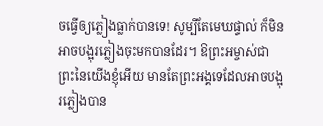ចធ្វើឲ្យភ្លៀងធ្លាក់បានទេ! សូម្បីតែមេឃផ្ទាល់ ក៏មិនអាចបង្អុរភ្លៀងចុះមកបានដែរ។ ឱព្រះអម្ចាស់ជាព្រះនៃយើងខ្ញុំអើយ មានតែព្រះអង្គទេដែលអាចបង្អុរភ្លៀងបាន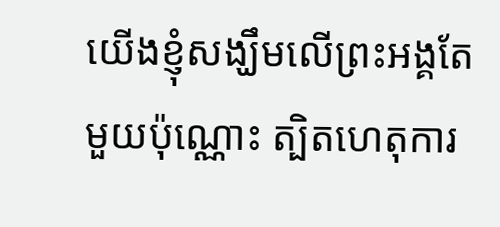យើងខ្ញុំសង្ឃឹមលើព្រះអង្គតែមួយប៉ុណ្ណោះ ត្បិតហេតុការ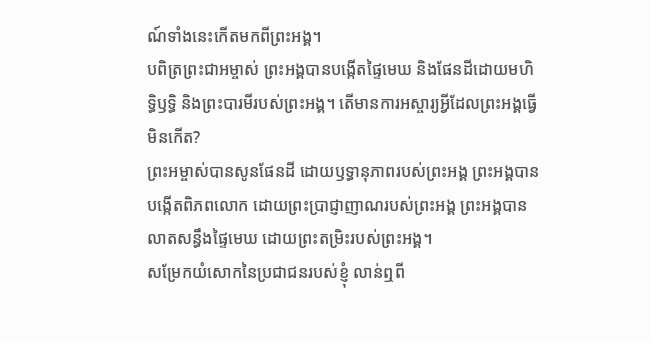ណ៍ទាំងនេះកើតមកពីព្រះអង្គ។
បពិត្រព្រះជាអម្ចាស់ ព្រះអង្គបានបង្កើតផ្ទៃមេឃ និងផែនដីដោយមហិទ្ធិឫទ្ធិ និងព្រះបារមីរបស់ព្រះអង្គ។ តើមានការអស្ចារ្យអ្វីដែលព្រះអង្គធ្វើមិនកើត?
ព្រះអម្ចាស់បានសូនផែនដី ដោយឫទ្ធានុភាពរបស់ព្រះអង្គ ព្រះអង្គបានបង្កើតពិភពលោក ដោយព្រះប្រាជ្ញាញាណរបស់ព្រះអង្គ ព្រះអង្គបានលាតសន្ធឹងផ្ទៃមេឃ ដោយព្រះតម្រិះរបស់ព្រះអង្គ។
សម្រែកយំសោកនៃប្រជាជនរបស់ខ្ញុំ លាន់ឮពី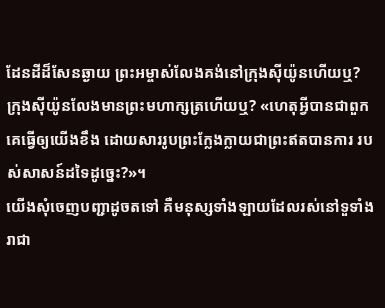ដែនដីដ៏សែនឆ្ងាយ ព្រះអម្ចាស់លែងគង់នៅក្រុងស៊ីយ៉ូនហើយឬ? ក្រុងស៊ីយ៉ូនលែងមានព្រះមហាក្សត្រហើយឬ? «ហេតុអ្វីបានជាពួកគេធ្វើឲ្យយើងខឹង ដោយសាររូបព្រះក្លែងក្លាយជាព្រះឥតបានការ របស់សាសន៍ដទៃដូច្នេះ?»។
យើងសុំចេញបញ្ជាដូចតទៅ គឺមនុស្សទាំងឡាយដែលរស់នៅទួទាំងរាជា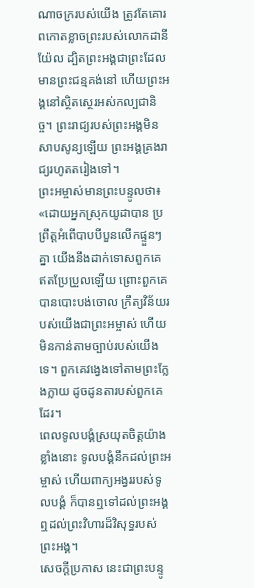ណាចក្ររបស់យើង ត្រូវតែគោរពកោតខ្លាចព្រះរបស់លោកដានីយ៉ែល ដ្បិតព្រះអង្គជាព្រះដែលមានព្រះជន្មគង់នៅ ហើយព្រះអង្គនៅស្ថិតស្ថេរអស់កល្បជានិច្ច។ ព្រះរាជ្យរបស់ព្រះអង្គមិនសាបសូន្យឡើយ ព្រះអង្គគ្រងរាជ្យរហូតតរៀងទៅ។
ព្រះអម្ចាស់មានព្រះបន្ទូលថា៖ «ដោយអ្នកស្រុកយូដាបាន ប្រព្រឹត្តអំពើបាបបីបួនលើកផ្ទួនៗគ្នា យើងនឹងដាក់ទោសពួកគេ ឥតប្រែប្រួលឡើយ ព្រោះពួកគេបានបោះបង់ចោល ក្រឹត្យវិន័យរបស់យើងជាព្រះអម្ចាស់ ហើយមិនកាន់តាមច្បាប់របស់យើងទេ។ ពួកគេវង្វេងទៅតាមព្រះក្លែងក្លាយ ដូចដូនតារបស់ពួកគេដែរ។
ពេលទូលបង្គំស្រយុតចិត្តយ៉ាងខ្លាំងនោះ ទូលបង្គំនឹកដល់ព្រះអម្ចាស់ ហើយពាក្យអង្វររបស់ទូលបង្គំ ក៏បានឮទៅដល់ព្រះអង្គ ឮដល់ព្រះវិហារដ៏វិសុទ្ធរបស់ព្រះអង្គ។
សេចក្ដីប្រកាស នេះជាព្រះបន្ទូ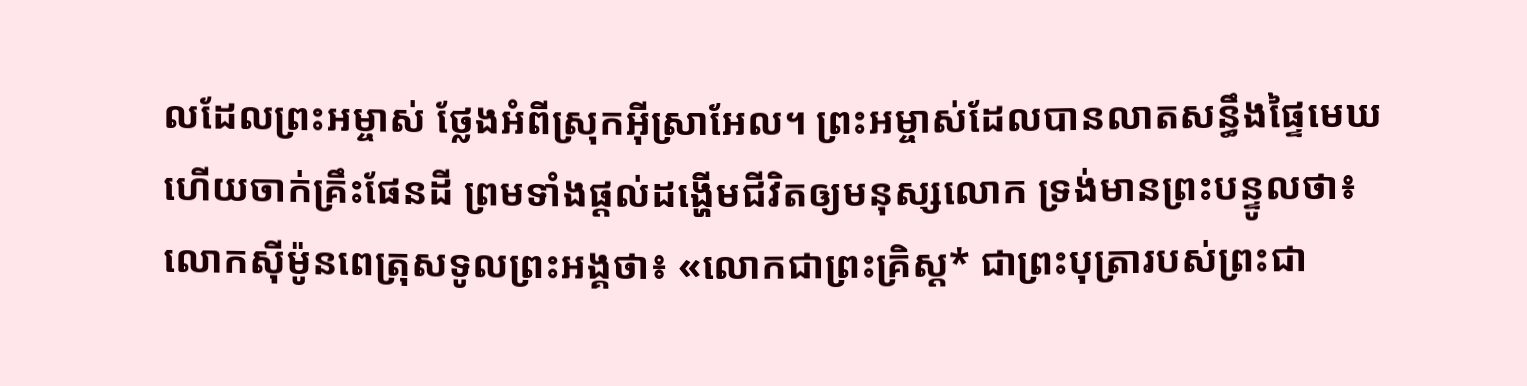លដែលព្រះអម្ចាស់ ថ្លែងអំពីស្រុកអ៊ីស្រាអែល។ ព្រះអម្ចាស់ដែលបានលាតសន្ធឹងផ្ទៃមេឃ ហើយចាក់គ្រឹះផែនដី ព្រមទាំងផ្ដល់ដង្ហើមជីវិតឲ្យមនុស្សលោក ទ្រង់មានព្រះបន្ទូលថា៖
លោកស៊ីម៉ូនពេត្រុសទូលព្រះអង្គថា៖ «លោកជាព្រះគ្រិស្ត* ជាព្រះបុត្រារបស់ព្រះជា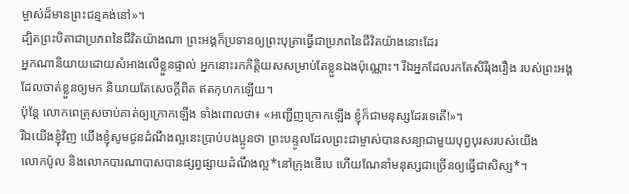ម្ចាស់ដ៏មានព្រះជន្មគង់នៅ»។
ដ្បិតព្រះបិតាជាប្រភពនៃជីវិតយ៉ាងណា ព្រះអង្គក៏ប្រទានឲ្យព្រះបុត្រាធ្វើជាប្រភពនៃជីវិតយ៉ាងនោះដែរ
អ្នកណានិយាយដោយសំអាងលើខ្លួនផ្ទាល់ អ្នកនោះរកកិត្តិយសសម្រាប់តែខ្លួនឯងប៉ុណ្ណោះ។ រីឯអ្នកដែលរកតែសិរីរុងរឿង របស់ព្រះអង្គដែលចាត់ខ្លួនឲ្យមក និយាយតែសេចក្ដីពិត ឥតកុហកឡើយ។
ប៉ុន្តែ លោកពេត្រុសចាប់គាត់ឲ្យក្រោកឡើង ទាំងពោលថា៖ «អញ្ជើញក្រោកឡើង ខ្ញុំក៏ជាមនុស្សដែរទេតើ!»។
រីឯយើងខ្ញុំវិញ យើងខ្ញុំសូមជូនដំណឹងល្អនេះប្រាប់បងប្អូនថា ព្រះបន្ទូលដែលព្រះជាម្ចាស់បានសន្យាជាមួយបុព្វបុរសរបស់យើង
លោកប៉ូល និងលោកបារណាបាសបានផ្សព្វផ្សាយដំណឹងល្អ*នៅក្រុងឌើបេ ហើយណែនាំមនុស្សជាច្រើនឲ្យធ្វើជាសិស្ស*។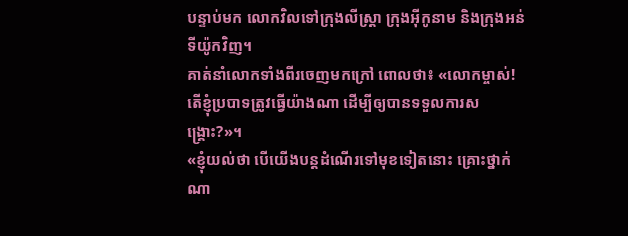បន្ទាប់មក លោកវិលទៅក្រុងលីស្ដ្រា ក្រុងអ៊ីកូនាម និងក្រុងអន់ទីយ៉ូកវិញ។
គាត់នាំលោកទាំងពីរចេញមកក្រៅ ពោលថា៖ «លោកម្ចាស់! តើខ្ញុំប្របាទត្រូវធ្វើយ៉ាងណា ដើម្បីឲ្យបានទទួលការសង្គ្រោះ?»។
«ខ្ញុំយល់ថា បើយើងបន្តដំណើរទៅមុខទៀតនោះ គ្រោះថ្នាក់ណា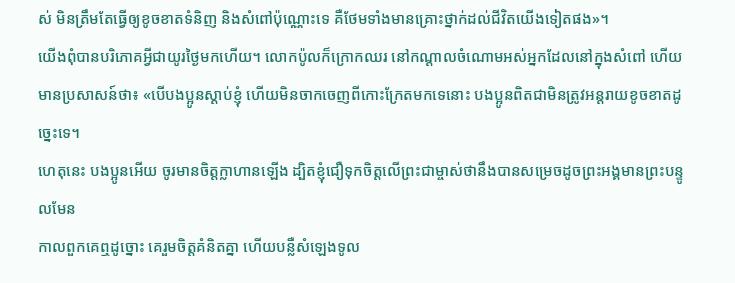ស់ មិនត្រឹមតែធ្វើឲ្យខូចខាតទំនិញ និងសំពៅប៉ុណ្ណោះទេ គឺថែមទាំងមានគ្រោះថ្នាក់ដល់ជីវិតយើងទៀតផង»។
យើងពុំបានបរិភោគអ្វីជាយូរថ្ងៃមកហើយ។ លោកប៉ូលក៏ក្រោកឈរ នៅកណ្ដាលចំណោមអស់អ្នកដែលនៅក្នុងសំពៅ ហើយមានប្រសាសន៍ថា៖ «បើបងប្អូនស្ដាប់ខ្ញុំ ហើយមិនចាកចេញពីកោះក្រែតមកទេនោះ បងប្អូនពិតជាមិនត្រូវអន្តរាយខូចខាតដូច្នេះទេ។
ហេតុនេះ បងប្អូនអើយ ចូរមានចិត្តក្លាហានឡើង ដ្បិតខ្ញុំជឿទុកចិត្តលើព្រះជាម្ចាស់ថានឹងបានសម្រេចដូចព្រះអង្គមានព្រះបន្ទូលមែន
កាលពួកគេឮដូច្នោះ គេរួមចិត្តគំនិតគ្នា ហើយបន្លឺសំឡេងទូល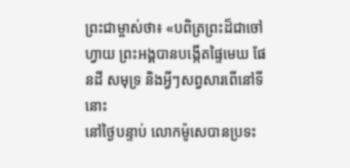ព្រះជាម្ចាស់ថា៖ «បពិត្រព្រះដ៏ជាចៅហ្វាយ ព្រះអង្គបានបង្កើតផ្ទៃមេឃ ផែនដី សមុទ្រ និងអ្វីៗសព្វសារពើនៅទីនោះ
នៅថ្ងៃបន្ទាប់ លោកម៉ូសេបានប្រទះ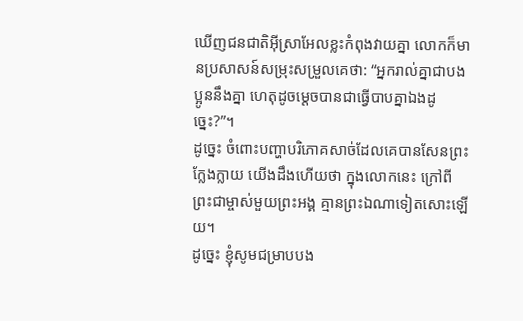ឃើញជនជាតិអ៊ីស្រាអែលខ្លះកំពុងវាយគ្នា លោកក៏មានប្រសាសន៍សម្រុះសម្រួលគេថា: “អ្នករាល់គ្នាជាបងប្អូននឹងគ្នា ហេតុដូចម្ដេចបានជាធ្វើបាបគ្នាឯងដូច្នេះ?”។
ដូច្នេះ ចំពោះបញ្ហាបរិភោគសាច់ដែលគេបានសែនព្រះក្លែងក្លាយ យើងដឹងហើយថា ក្នុងលោកនេះ ក្រៅពីព្រះជាម្ចាស់មួយព្រះអង្គ គ្មានព្រះឯណាទៀតសោះឡើយ។
ដូច្នេះ ខ្ញុំសូមជម្រាបបង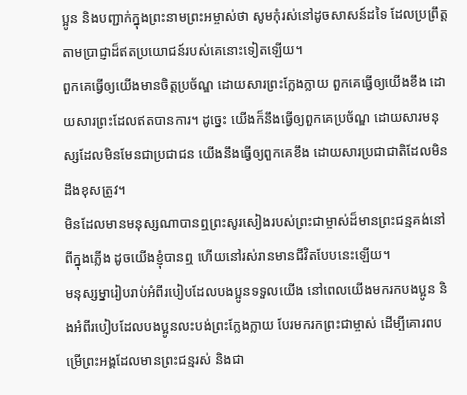ប្អូន និងបញ្ជាក់ក្នុងព្រះនាមព្រះអម្ចាស់ថា សូមកុំរស់នៅដូចសាសន៍ដទៃ ដែលប្រព្រឹត្តតាមប្រាជ្ញាដ៏ឥតប្រយោជន៍របស់គេនោះទៀតឡើយ។
ពួកគេធ្វើឲ្យយើងមានចិត្តប្រច័ណ្ឌ ដោយសារព្រះក្លែងក្លាយ ពួកគេធ្វើឲ្យយើងខឹង ដោយសារព្រះដែលឥតបានការ។ ដូច្នេះ យើងក៏នឹងធ្វើឲ្យពួកគេប្រច័ណ្ឌ ដោយសារមនុស្សដែលមិនមែនជាប្រជាជន យើងនឹងធ្វើឲ្យពួកគេខឹង ដោយសារប្រជាជាតិដែលមិនដឹងខុសត្រូវ។
មិនដែលមានមនុស្សណាបានឮព្រះសូរសៀងរបស់ព្រះជាម្ចាស់ដ៏មានព្រះជន្មគង់នៅ ពីក្នុងភ្លើង ដូចយើងខ្ញុំបានឮ ហើយនៅរស់រានមានជីវិតបែបនេះឡើយ។
មនុស្សម្នារៀបរាប់អំពីរបៀបដែលបងប្អូនទទួលយើង នៅពេលយើងមករកបងប្អូន និងអំពីរបៀបដែលបងប្អូនលះបង់ព្រះក្លែងក្លាយ បែរមករកព្រះជាម្ចាស់ ដើម្បីគោរពបម្រើព្រះអង្គដែលមានព្រះជន្មរស់ និងជា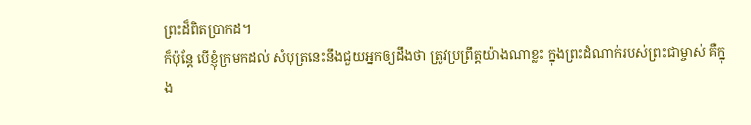ព្រះដ៏ពិតប្រាកដ។
ក៏ប៉ុន្តែ បើខ្ញុំក្រមកដល់ សំបុត្រនេះនឹងជួយអ្នកឲ្យដឹងថា ត្រូវប្រព្រឹត្តយ៉ាងណាខ្លះ ក្នុងព្រះដំណាក់របស់ព្រះជាម្ចាស់ គឺក្នុង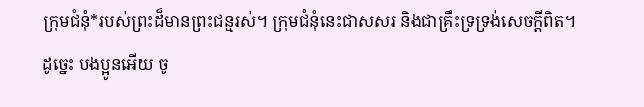ក្រុមជំនុំ*របស់ព្រះដ៏មានព្រះជន្មរស់។ ក្រុមជំនុំនេះជាសសរ និងជាគ្រឹះទ្រទ្រង់សេចក្ដីពិត។
ដូច្នេះ បងប្អូនអើយ ចូ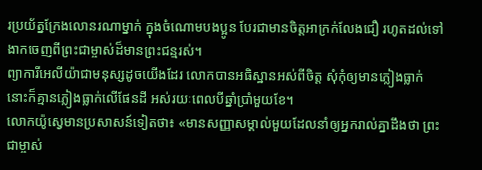រប្រយ័ត្នក្រែងលោនរណាម្នាក់ ក្នុងចំណោមបងប្អូន បែរជាមានចិត្តអាក្រក់លែងជឿ រហូតដល់ទៅងាកចេញពីព្រះជាម្ចាស់ដ៏មានព្រះជន្មរស់។
ព្យាការីអេលីយ៉ាជាមនុស្សដូចយើងដែរ លោកបានអធិស្ឋានអស់ពីចិត្ត សុំកុំឲ្យមានភ្លៀងធ្លាក់ នោះក៏គ្មានភ្លៀងធ្លាក់លើផែនដី អស់រយៈពេលបីឆ្នាំប្រាំមួយខែ។
លោកយ៉ូស្វេមានប្រសាសន៍ទៀតថា៖ «មានសញ្ញាសម្គាល់មួយដែលនាំឲ្យអ្នករាល់គ្នាដឹងថា ព្រះជាម្ចាស់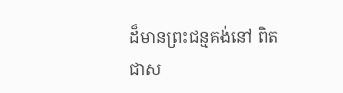ដ៏មានព្រះជន្មគង់នៅ ពិតជាស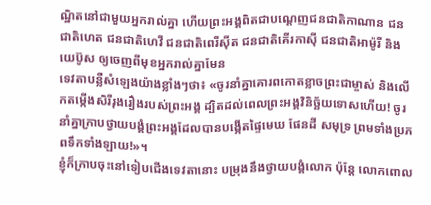ណ្ឋិតនៅជាមួយអ្នករាល់គ្នា ហើយព្រះអង្គពិតជាបណ្ដេញជនជាតិកាណាន ជនជាតិហេត ជនជាតិហេវី ជនជាតិពេរីស៊ីត ជនជាតិគើរកាស៊ី ជនជាតិអាម៉ូរី និងយេប៊ូស ឲ្យចេញពីមុខអ្នករាល់គ្នាមែន
ទេវតាបន្លឺសំឡេងយ៉ាងខ្លាំងៗថា៖ «ចូរនាំគ្នាគោរពកោតខ្លាចព្រះជាម្ចាស់ និងលើកតម្កើងសិរីរុងរឿងរបស់ព្រះអង្គ ដ្បិតដល់ពេលព្រះអង្គវិនិច្ឆ័យទោសហើយ! ចូរនាំគ្នាក្រាបថ្វាយបង្គំព្រះអង្គដែលបានបង្កើតផ្ទៃមេឃ ផែនដី សមុទ្រ ព្រមទាំងប្រភពទឹកទាំងឡាយ!»។
ខ្ញុំក៏ក្រាបចុះនៅទៀបជើងទេវតានោះ បម្រុងនឹងថ្វាយបង្គំលោក ប៉ុន្តែ លោកពោល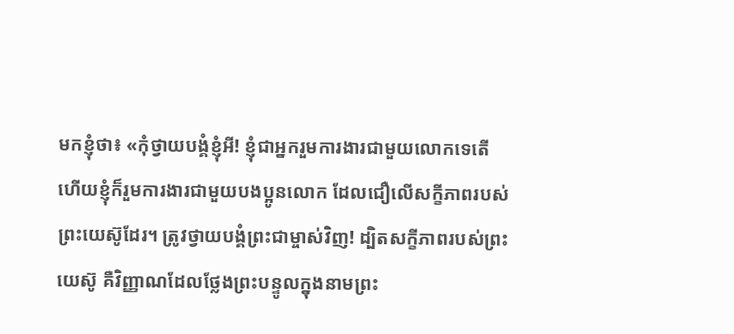មកខ្ញុំថា៖ «កុំថ្វាយបង្គំខ្ញុំអី! ខ្ញុំជាអ្នករួមការងារជាមួយលោកទេតើ ហើយខ្ញុំក៏រួមការងារជាមួយបងប្អូនលោក ដែលជឿលើសក្ខីភាពរបស់ព្រះយេស៊ូដែរ។ ត្រូវថ្វាយបង្គំព្រះជាម្ចាស់វិញ! ដ្បិតសក្ខីភាពរបស់ព្រះយេស៊ូ គឺវិញ្ញាណដែលថ្លែងព្រះបន្ទូលក្នុងនាមព្រះ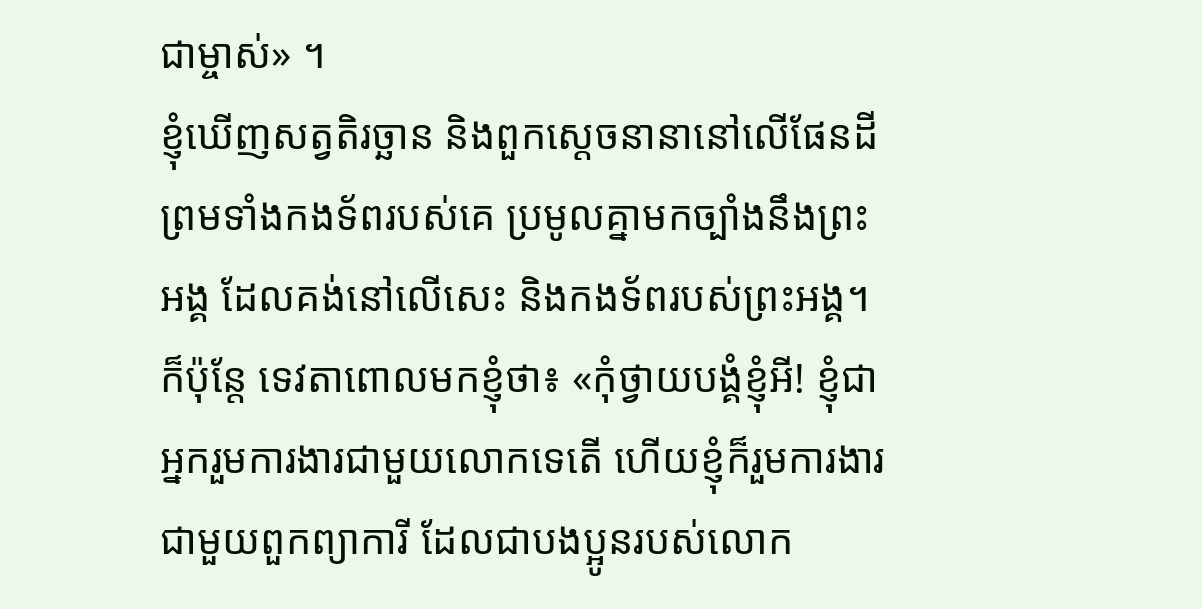ជាម្ចាស់» ។
ខ្ញុំឃើញសត្វតិរច្ឆាន និងពួកស្ដេចនានានៅលើផែនដី ព្រមទាំងកងទ័ពរបស់គេ ប្រមូលគ្នាមកច្បាំងនឹងព្រះអង្គ ដែលគង់នៅលើសេះ និងកងទ័ពរបស់ព្រះអង្គ។
ក៏ប៉ុន្តែ ទេវតាពោលមកខ្ញុំថា៖ «កុំថ្វាយបង្គំខ្ញុំអី! ខ្ញុំជាអ្នករួមការងារជាមួយលោកទេតើ ហើយខ្ញុំក៏រួមការងារជាមួយពួកព្យាការី ដែលជាបងប្អូនរបស់លោក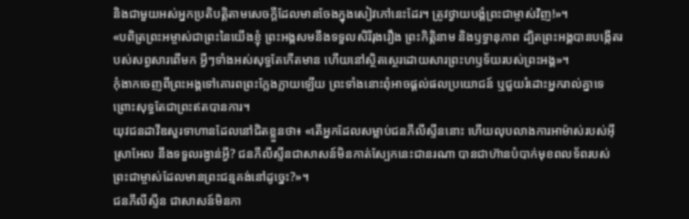និងជាមួយអស់អ្នកប្រតិបត្តិតាមសេចក្ដីដែលមានចែងក្នុងសៀវភៅនេះដែរ។ ត្រូវថ្វាយបង្គំព្រះជាម្ចាស់វិញ!»។
«បពិត្រព្រះអម្ចាស់ជាព្រះនៃយើងខ្ញុំ ព្រះអង្គសមនឹងទទួលសិរីរុងរឿង ព្រះកិត្តិនាម និងឫទ្ធានុភាព ដ្បិតព្រះអង្គបានបង្កើតរបស់សព្វសារពើមក អ្វីៗទាំងអស់សុទ្ធតែកើតមាន ហើយនៅស្ថិតស្ថេរដោយសារព្រះហឫទ័យរបស់ព្រះអង្គ»។
កុំងាកចេញពីព្រះអង្គទៅគោរពព្រះក្លែងក្លាយឡើយ ព្រះទាំងនោះពុំអាចផ្ដល់ផលប្រយោជន៍ ឬជួយរំដោះអ្នករាល់គ្នាទេ ព្រោះសុទ្ធតែជាព្រះឥតបានការ។
យុវជនដាវីឌសួរទាហានដែលនៅជិតខ្លួនថា៖ «តើអ្នកដែលសម្លាប់ជនភីលីស្ទីននោះ ហើយលុបលាងការអាម៉ាស់របស់អ៊ីស្រាអែល នឹងទទួលរង្វាន់អ្វី? ជនភីលីស្ទីនជាសាសន៍មិនកាត់ស្បែកនេះជានរណា បានជាហ៊ានបំបាក់មុខពលទ័ពរបស់ព្រះជាម្ចាស់ដែលមានព្រះជន្មគង់នៅដូច្នេះ?»។
ជនភីលីស្ទីន ជាសាសន៍មិនកា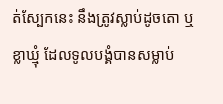ត់ស្បែកនេះ នឹងត្រូវស្លាប់ដូចតោ ឬខ្លាឃ្មុំ ដែលទូលបង្គំបានសម្លាប់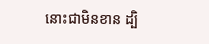នោះជាមិនខាន ដ្បិ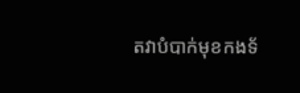តវាបំបាក់មុខកងទ័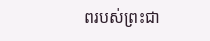ពរបស់ព្រះជា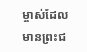ម្ចាស់ដែលមានព្រះជ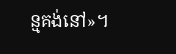ន្មគង់នៅ»។